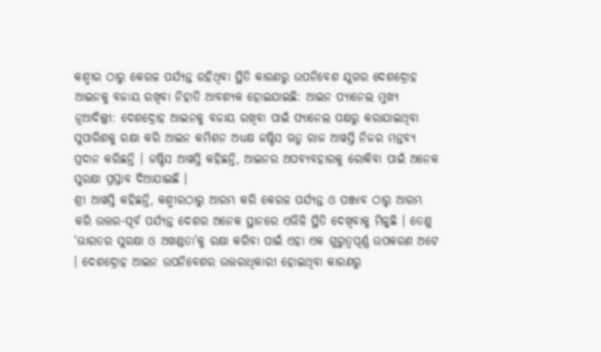କଶ୍ମୀର ଠାରୁ କେରଳ ପର୍ଯ୍ୟନ୍ତ ରହିଥିବା ସ୍ଥିତି କାରଣରୁ ଉପନିବେଶ ଯୁଗର ଦେଶଦ୍ରୋହ ଆଇନକୁ ବଜାୟ ରଖିବା ନିହାତି ଆବଶ୍ୟକ ହୋଇଯାଇଛି: ଆଇନ ପ୍ୟାନେଲ ମୁଖ୍ୟ
ନୂଆଦିଲ୍ଲୀ: ଦେଶଦ୍ରୋହ ଆଇନକୁ ବଜାୟ ରଖିବା ପାଇଁ ପ୍ୟାନେଲ ପକ୍ଷରୁ କରାଯାଇଥିବା ସୁପାରିଶକୁ ରକ୍ଷା କରି ଆଇନ କମିଶନ ଅଧ୍ୟକ୍ଷ ଜଷ୍ଟିସ ଋତୁ ରାଜ ଆୱସ୍ତି ନିଜର ମନ୍ତବ୍ୟ ପ୍ରଦାନ କରିଛନ୍ତି । ଜଷ୍ଟିସ ଆୱସ୍ତି କହିଛନ୍ତି, ଆଇନର ଅପବ୍ୟବହାରକୁ ରୋକିବା ପାଇଁ ଅନେକ ସୁରକ୍ଷା ପ୍ରସ୍ତାବ ଦିଆଯାଇଛି ।
ଶ୍ରୀ ଆୱସ୍ତି କହିଛନ୍ତି, କଶ୍ମୀରଠାରୁ ଆରମ୍ଭ କରି କେରଳ ପର୍ଯ୍ୟନ୍ତ ଓ ପଞ୍ଜାବ ଠାରୁ ଆରମ୍ଭ କରି ଉତ୍ତର-ପୂର୍ବ ପର୍ଯ୍ୟନ୍ତ ଦେଶର ଅନେକ ସ୍ଥାନରେ ଏଭିଳି ସ୍ଥିତି ଦେଖିବାକୁ ମିଳୁଛି । ତେଣୁ ‘ଭାରତର ସୁରକ୍ଷା ଓ ଅଖଣ୍ଡତା’କୁ ରକ୍ଷା କରିବା ପାଇଁ ଏହା ଏକ ଗୁରୁତ୍ୱପୂର୍ଣ୍ଣ ଉପକରଣ ଅଟେ । ଦେଶଦ୍ରୋହ ଆଇନ ଉପନିବେଶର ଉତ୍ତରାଧିକାରୀ ହୋଇଥିବା କାରଣରୁ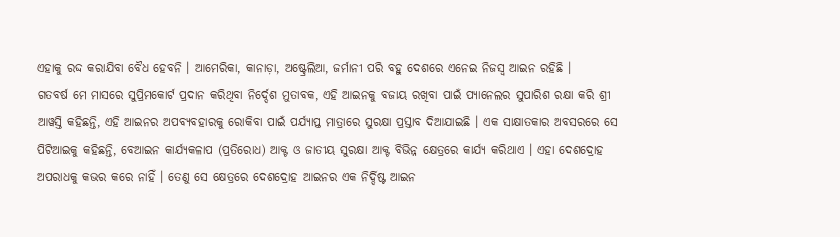ଏହାକୁ ରଦ୍ଦ କରାଯିବା ବୈଧ ହେବନି । ଆମେରିକା, କାନାଡ଼ା, ଅଷ୍ଟ୍ରେଲିଆ, ଜର୍ମାନୀ ପରି ବହୁ ଦେଶରେ ଏନେଇ ନିଜସ୍ୱ ଆଇନ ରହିଛି ।
ଗତବର୍ଷ ମେ ମାସରେ ସୁପ୍ରିମକୋର୍ଟ ପ୍ରଦାନ କରିଥିବା ନିର୍ଦ୍ଦେଶ ମୁତାବକ, ଏହି ଆଇନକୁ ବଜାୟ ରଖିବା ପାଇଁ ପ୍ୟାନେଲର ସୁପାରିଶ ରକ୍ଷା କରି ଶ୍ରୀ ଆୱସ୍ତି କହିଛନ୍ତି, ଏହି ଆଇନର ଅପବ୍ୟବହାରକୁ ରୋକିବା ପାଇଁ ପର୍ଯ୍ୟାପ୍ତ ମାତ୍ରାରେ ସୁରକ୍ଷା ପ୍ରସ୍ତାବ ଦିଆଯାଇଛି । ଏକ ସାକ୍ଷାତକାର ଅବସରରେ ସେ ପିଟିଆଇକୁ କହିଛନ୍ତି, ବେଆଇନ କାର୍ଯ୍ୟକଳାପ (ପ୍ରତିରୋଧ) ଆକ୍ଟ ଓ ଜାତୀୟ ସୁରକ୍ଷା ଆକ୍ଟ ବିଭିନ୍ନ କ୍ଷେତ୍ରରେ କାର୍ଯ୍ୟ କରିଥାଏ । ଏହା ଦେଶଦ୍ରୋହ ଅପରାଧକୁ କଭର କରେ ନାହିଁ । ତେଣୁ ସେ କ୍ଷେତ୍ରରେ ଦେଶଦ୍ରୋହ ଆଇନର ଏକ ନିର୍ଦ୍ଦିଷ୍ଟ ଆଇନ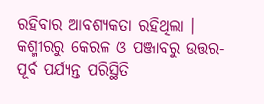ରହିବାର ଆବଶ୍ୟକତା ରହିଥିଲା । କଶ୍ମୀରରୁ କେରଳ ଓ ପଞ୍ଜାବରୁ ଉତ୍ତର-ପୂର୍ବ ପର୍ଯ୍ୟନ୍ତ ପରିସ୍ଥିତି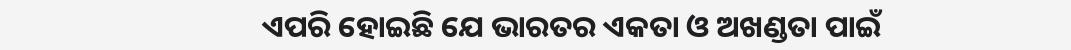ଏପରି ହୋଇଛି ଯେ ଭାରତର ଏକତା ଓ ଅଖଣ୍ଡତା ପାଇଁ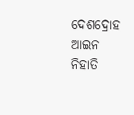ଦେଶଦ୍ରୋହ ଆଇନ ନିହାତି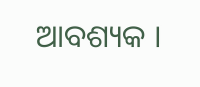ଆବଶ୍ୟକ ।